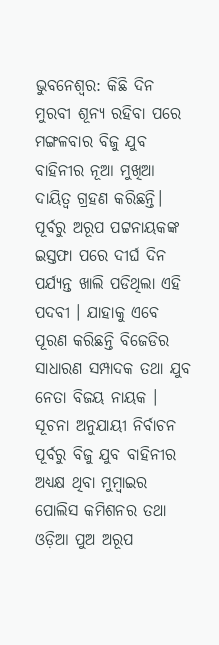ଭୁବନେଶ୍ବର: କିଛି ଦିନ ମୁରବୀ ଶୂନ୍ୟ ରହିବା ପରେ ମଙ୍ଗଳବାର ବିଜୁ ଯୁବ ବାହିନୀର ନୂଆ ମୁଖିଆ ଦାୟିତ୍ବ ଗ୍ରହଣ କରିଛନ୍ତି। ପୂର୍ବରୁ ଅରୂପ ପଟ୍ଟନାୟକଙ୍କ ଇସ୍ତଫା ପରେ ଦୀର୍ଘ ଦିନ ପର୍ଯ୍ୟନ୍ତ ଖାଲି ପଡିଥିଲା ଏହି ପଦବୀ । ଯାହାକୁ ଏବେ ପୂରଣ କରିଛନ୍ତି ବିଜେଡିର ସାଧାରଣ ସମ୍ପାଦକ ତଥା ଯୁବ ନେତା ବିଜୟ ନାୟକ ।
ସୂଚନା ଅନୁଯାୟୀ ନିର୍ବାଚନ ପୂର୍ବରୁ ବିଜୁ ଯୁବ ବାହିନୀର ଅଧ୍ୟକ୍ଷ ଥିବା ମୁମ୍ବାଇର ପୋଲିସ କମିଶନର ତଥା ଓଡ଼ିଆ ପୁଅ ଅରୂପ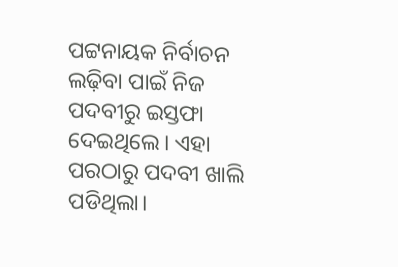ପଟ୍ଟନାୟକ ନିର୍ବାଚନ ଲଢ଼ିବା ପାଇଁ ନିଜ ପଦବୀରୁ ଇସ୍ତଫା ଦେଇଥିଲେ। ଏହା ପରଠାରୁ ପଦବୀ ଖାଲି ପଡିଥିଲା।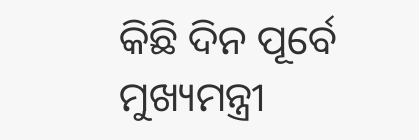କିଛି ଦିନ ପୂର୍ବେ ମୁଖ୍ୟମନ୍ତ୍ରୀ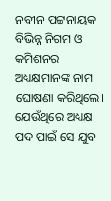ନବୀନ ପଟ୍ଟନାୟକ ବିଭିନ୍ନ ନିଗମ ଓ କମିଶନର ଅଧ୍ୟକ୍ଷମାନଙ୍କ ନାମ ଘୋଷଣା କରିଥିଲେ। ଯେଉଁଥିରେ ଅଧ୍ୟକ୍ଷ ପଦ ପାଇଁ ସେ ଯୁବ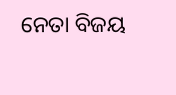ନେତା ବିଜୟ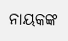ନାୟକଙ୍କ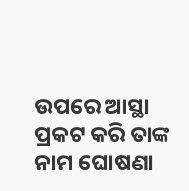ଉପରେ ଆସ୍ଥା ପ୍ରକଟ କରି ତାଙ୍କ ନାମ ଘୋଷଣା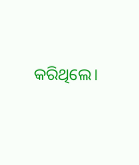କରିଥିଲେ।